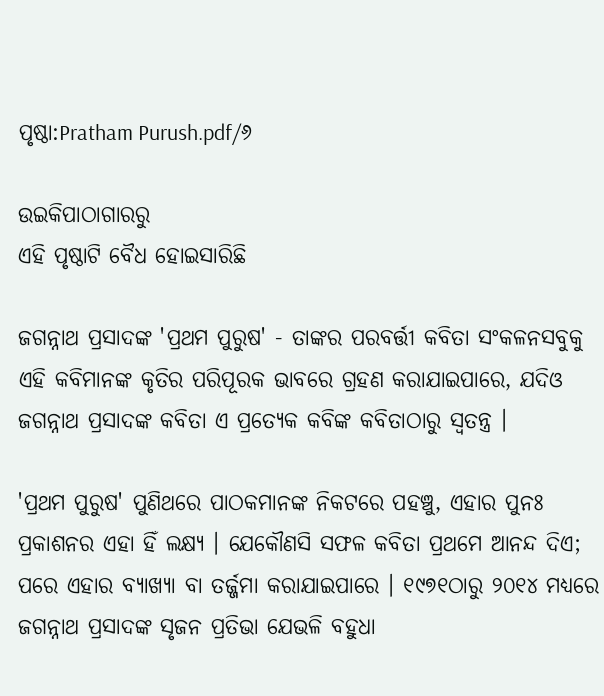ପୃଷ୍ଠା:Pratham Purush.pdf/୬

ଉଇକିପାଠାଗାର‌ରୁ
ଏହି ପୃଷ୍ଠାଟି ବୈଧ ହୋଇସାରିଛି

ଜଗନ୍ନାଥ ପ୍ରସାଦଙ୍କ 'ପ୍ରଥମ ପୁରୁଷ' - ତାଙ୍କର ପରବର୍ତ୍ତୀ କବିତା ସଂକଳନସବୁକୁ ଏହି କବିମାନଙ୍କ କୃତିର ପରିପୂରକ ଭାବରେ ଗ୍ରହଣ କରାଯାଇପାରେ, ଯଦିଓ ଜଗନ୍ନାଥ ପ୍ରସାଦଙ୍କ କବିତା ଏ ପ୍ରତ୍ୟେକ କବିଙ୍କ କବିତାଠାରୁ ସ୍ୱତନ୍ତ୍ର ।

'ପ୍ରଥମ ପୁରୁଷ' ପୁଣିଥରେ ପାଠକମାନଙ୍କ ନିକଟରେ ପହଞ୍ଚୁ, ଏହାର ପୁନଃ ପ୍ରକାଶନର ଏହା ହିଁ ଲକ୍ଷ୍ୟ । ଯେକୌଣସି ସଫଳ କବିତା ପ୍ରଥମେ ଆନନ୍ଦ ଦିଏ; ପରେ ଏହାର ବ୍ୟାଖ୍ୟା ବା ତର୍ଜ୍ଜମା କରାଯାଇପାରେ । ୧୯୭୧ଠାରୁ ୨୦୧୪ ମଧ୍ୟରେ ଜଗନ୍ନାଥ ପ୍ରସାଦଙ୍କ ସୃଜନ ପ୍ରତିଭା ଯେଭଳି ବହୁଧା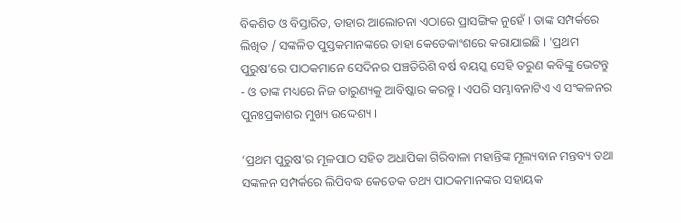ବିକଶିତ ଓ ବିସ୍ତାରିତ, ତାହାର ଆଲୋଚନା ଏଠାରେ ପ୍ରାସଙ୍ଗିକ ନୁହେଁ । ତାଙ୍କ ସମ୍ପର୍କରେ ଲିଖିତ / ସଙ୍କଳିତ ପୁସ୍ତକମାନଙ୍କରେ ତାହା କେତେକାଂଶରେ କରାଯାଇଛି । 'ପ୍ରଥମ ପୁରୁଷ’ରେ ପାଠକମାନେ ସେଦିନର ପଞ୍ଚତିରିଶି ବର୍ଷ ବୟସ୍କ ସେହି ତରୁଣ କବିଙ୍କୁ ଭେଟନ୍ତୁ - ଓ ତାଙ୍କ ମଧ୍ୟରେ ନିଜ ତାରୁଣ୍ୟକୁ ଆବିଷ୍କାର କରନ୍ତୁ । ଏପରି ସମ୍ଭାବନାଟିଏ ଏ ସଂକଳନର ପୁନଃପ୍ରକାଶର ମୁଖ୍ୟ ଉଦ୍ଦେଶ୍ୟ ।

‘ପ୍ରଥମ ପୁରୁଷ'ର ମୂଳପାଠ ସହିତ ଅଧାପିକା ଗିରିବାଳା ମହାନ୍ତିଙ୍କ ମୂଲ୍ୟବାନ ମନ୍ତବ୍ୟ ତଥା ସଙ୍କଳନ ସମ୍ପର୍କରେ ଲିପିବଦ୍ଧ କେତେକ ତଥ୍ୟ ପାଠକମାନଙ୍କର ସହାୟକ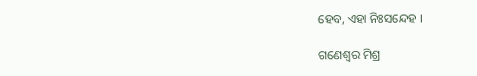ହେବ, ଏହା ନିଃସନ୍ଦେହ ।

ଗଣେଶ୍ୱର ମିଶ୍ର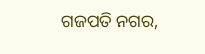ଗଜପତି ନଗର,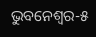ଭୁବନେଶ୍ୱର-୫